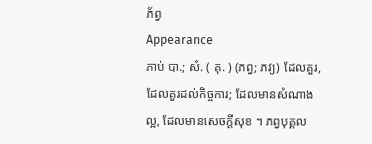ភ័ព្វ
Appearance
ភាប់ បា.; សំ. ( គុ. ) (ភព្វ; ភវ្យ) ដែលគួរ, ដែលគួរដល់កិច្ចការ; ដែលមានសំណាងល្អ, ដែលមានសេចក្ដីសុខ ។ ភព្វបុគ្គល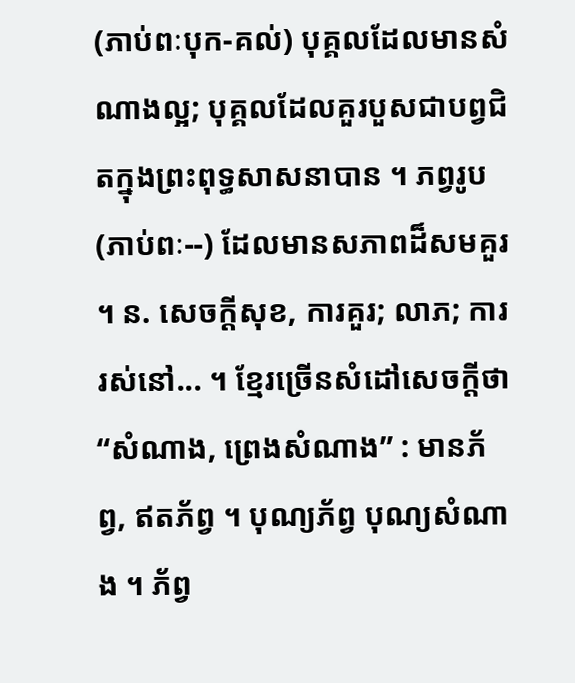(ភាប់ពៈបុក-គល់) បុគ្គលដែលមានសំណាងល្អ; បុគ្គលដែលគួរបួសជាបព្វជិតក្នុងព្រះពុទ្ធសាសនាបាន ។ ភព្វរូប (ភាប់ពៈ--) ដែលមានសភាពដ៏សមគួរ ។ ន. សេចក្ដីសុខ, ការគួរ; លាភ; ការរស់នៅ... ។ ខ្មែរច្រើនសំដៅសេចក្ដីថា “សំណាង, ព្រេងសំណាង” : មានភ័ព្វ, ឥតភ័ព្វ ។ បុណ្យភ័ព្វ បុណ្យសំណាង ។ ភ័ព្វ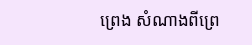ព្រេង សំណាងពីព្រេ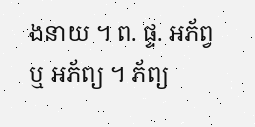ងនាយ ។ ព. ផ្ទ. អភ័ព្វ ឬ អភ័ព្យ ។ ភ័ព្យ